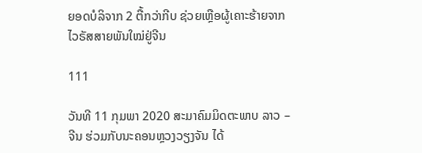ຍອດບໍລິຈາກ 2 ຕື້ກວ່າກີບ ຊ່ວຍເຫຼືອຜູ້ເຄາະຮ້າຍຈາກໄວຣັສສາຍພັນໃໝ່ຢູ່ຈີນ

111

ວັນທີ 11 ກຸມພາ 2020 ສະມາຄົມມິດຕະພາບ ລາວ – ຈີນ ຮ່ວມກັບນະຄອນຫຼວງວຽງຈັນ ໄດ້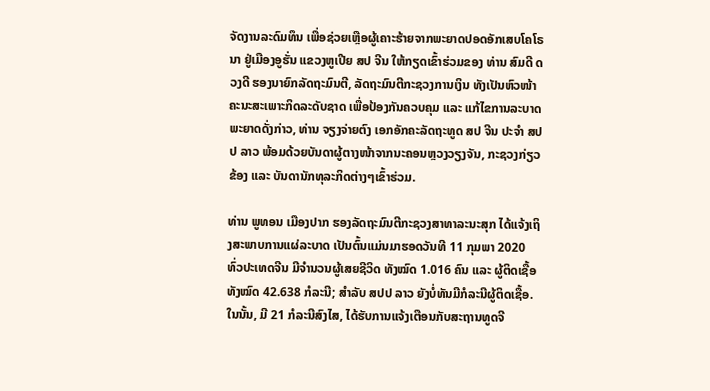ຈັດງານລະດົມທຶນ ເພື່ອຊ່ວຍເຫຼືອຜູ້ເຄາະຮ້າຍຈາກພະຍາດປອດອັກເສບໂຄໂຣນາ ຢູ່ເມືອງອູຮັ່ນ ແຂວງຫູເປີຍ ສປ ຈີນ ໃຫ້ກຽດເຂົ້າຮ່ວມຂອງ ທ່ານ ສົມດີ ດວງດີ ຮອງນາຍົກລັດຖະມົນຕີ, ລັດຖະມົນຕີກະຊວງການເງິນ ທັງເປັນຫົວໜ້າຄະນະສະເພາະກິດລະດັບຊາດ ເພື່ອປ້ອງກັນຄວບຄຸມ ແລະ ແກ້ໄຂການລະບາດພະຍາດດັ່ງກ່າວ, ທ່ານ ຈຽງຈ່າຍຕົງ ເອກອັກຄະລັດຖະທູດ ສປ ຈີນ ປະຈຳ ສປປ ລາວ ພ້ອມດ້ວຍບັນດາຜູ້ຕາງໜ້າຈາກນະຄອນຫຼວງວຽງຈັນ, ກະຊວງກ່ຽວຂ້ອງ ແລະ ບັນດານັກທຸລະກິດຕ່າງໆເຂົ້າຮ່ວມ.

ທ່ານ ພູທອນ ເມືອງປາກ ຮອງລັດຖະມົນຕີກະຊວງສາທາລະນະສຸກ ໄດ້ແຈ້ງເຖິງສະພາບການແຜ່ລະບາດ ເປັນຕົ້ນແມ່ນມາຮອດວັນທີ 11 ກຸມພາ 2020 ທົ່ວປະເທດຈີນ ມີຈຳນວນຜູ້ເສຍຊີວິດ ທັງໝົດ 1.016 ຄົນ ແລະ ຜູ້ຕິດເຊື້ອ ທັງໝົດ 42.638 ກໍລະນີ; ສໍາລັບ ສປປ ລາວ ຍັງບໍ່ທັນມີກໍລະນີຜູ້ຕິດເຊື້ອ. ໃນນັ້ນ, ມີ 21 ກໍລະນີສົງໄສ, ໄດ້ຮັບການແຈ້ງເຕືອນກັບສະຖານທູດຈີ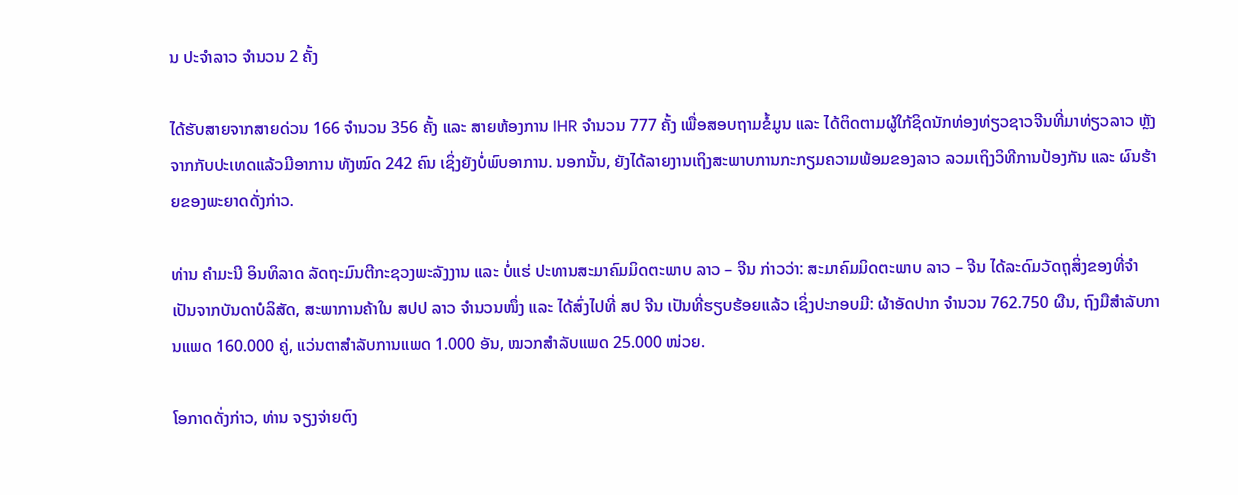ນ ປະຈຳລາວ ຈຳນວນ 2 ຄັ້ງ

ໄດ້ຮັບສາຍຈາກສາຍດ່ວນ 166 ຈໍານວນ 356 ຄັ້ງ ແລະ ສາຍຫ້ອງການ IHR ຈຳນວນ 777 ຄັ້ງ ເພື່ອສອບຖາມຂໍ້ມູນ ແລະ ໄດ້ຕິດຕາມຜູ້ໃກ້ຊິດນັກທ່ອງທ່ຽວຊາວຈີນທີ່ມາທ່ຽວລາວ ຫຼັງຈາກກັບປະເທດແລ້ວມີອາການ ທັງໝົດ 242 ຄົນ ເຊິ່ງຍັງບໍ່ພົບອາການ. ນອກນັ້ນ, ຍັງໄດ້ລາຍງານເຖິງສະພາບການກະກຽມຄວາມພ້ອມຂອງລາວ ລວມເຖິງວິທີການປ້ອງກັນ ແລະ ຜົນຮ້າຍຂອງພະຍາດດັ່ງກ່າວ.

ທ່ານ ຄຳມະນີ ອິນທິລາດ ລັດຖະມົນຕີກະຊວງພະລັງງານ ແລະ ບໍ່ແຮ່ ປະທານສະມາຄົມມິດຕະພາບ ລາວ – ຈີນ ກ່າວວ່າ: ສະມາຄົມມິດຕະພາບ ລາວ – ຈີນ ໄດ້ລະດົມວັດຖຸສິ່ງຂອງທີ່ຈຳເປັນຈາກບັນດາບໍລິສັດ, ສະພາການຄ້າໃນ ສປປ ລາວ ຈຳນວນໜຶ່ງ ແລະ ໄດ້ສົ່ງໄປທີ່ ສປ ຈີນ ເປັນທີ່ຮຽບຮ້ອຍແລ້ວ ເຊິ່ງປະກອບມີ: ຜ້າອັດປາກ ຈຳນວນ 762.750 ຜືນ, ຖົງມືສຳລັບການແພດ 160.000 ຄູ່, ແວ່ນຕາສຳລັບການແພດ 1.000 ອັນ, ໝວກສຳລັບແພດ 25.000 ໜ່ວຍ.

ໂອກາດດັ່ງກ່າວ, ທ່ານ ຈຽງຈ່າຍຕົງ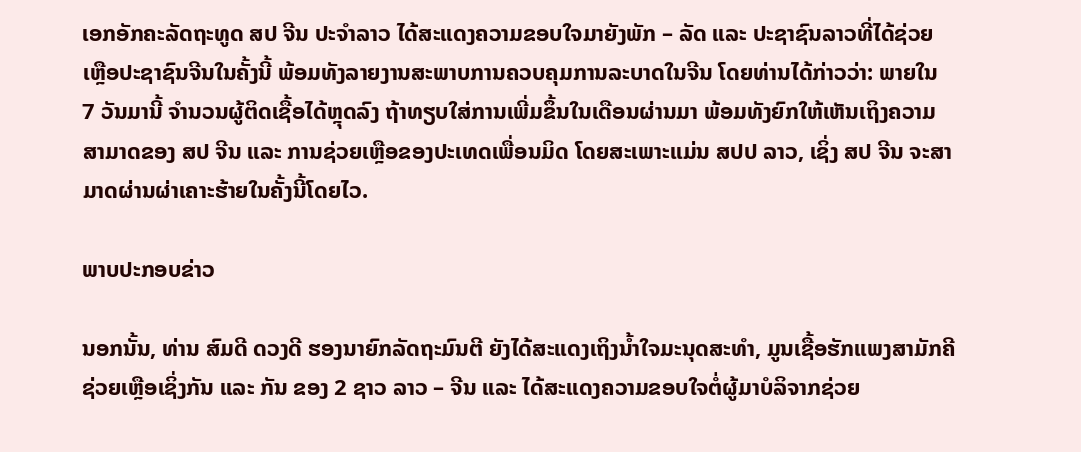ເອກອັກຄະລັດຖະທູດ ສປ ຈີນ ປະຈຳລາວ ໄດ້ສະແດງຄວາມຂອບໃຈມາຍັງພັກ – ລັດ ແລະ ປະຊາຊົນລາວທີ່ໄດ້ຊ່ວຍເຫຼືອປະຊາຊົນຈີນໃນຄັ້ງນີ້ ພ້ອມທັງລາຍງານສະພາບການຄວບຄຸມການລະບາດໃນຈີນ ໂດຍທ່ານໄດ້ກ່າວວ່າ: ພາຍໃນ 7 ວັນມານີ້ ຈຳນວນຜູ້ຕິດເຊື້ອໄດ້ຫຼຸດລົງ ຖ້າທຽບໃສ່ການເພີ່ມຂຶ້ນໃນເດືອນຜ່ານມາ ພ້ອມທັງຍົກໃຫ້ເຫັນເຖິງຄວາມສາມາດຂອງ ສປ ຈີນ ແລະ ການຊ່ວຍເຫຼືອຂອງປະເທດເພື່ອນມິດ ໂດຍສະເພາະແມ່ນ ສປປ ລາວ, ເຊິ່ງ ສປ ຈີນ ຈະສາມາດຜ່ານຜ່າເຄາະຮ້າຍໃນຄັ້ງນີ້ໂດຍໄວ.

ພາບປະກອບຂ່າວ

ນອກນັ້ນ, ທ່ານ ສົມດີ ດວງດີ ຮອງນາຍົກລັດຖະມົນຕີ ຍັງໄດ້ສະແດງເຖິງນໍ້າໃຈມະນຸດສະທຳ, ມູນເຊື້ອຮັກແພງສາມັກຄີຊ່ວຍເຫຼືອເຊິ່ງກັນ ແລະ ກັນ ຂອງ 2 ຊາວ ລາວ – ຈີນ ແລະ ໄດ້ສະແດງຄວາມຂອບໃຈຕໍ່ຜູ້ມາບໍລິຈາກຊ່ວຍ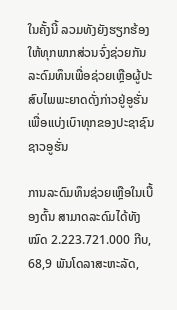ໃນຄັ້ງນີ້ ລວມທັງຍັງຮຽກຮ້ອງໃຫ້ທຸກພາກສ່ວນຈົ່ງຊ່ວຍກັນລະດົມທຶນເພື່ອຊ່ວຍເຫຼືອຜູ້ປະສົບໄພພະຍາດດັ່ງກ່າວຢູ່ອູຮັ່ນ ເພື່ອແບ່ງເບົາທຸກຂອງປະຊາຊົນຊາວອູຮັ່ນ

ການລະດົມທຶນຊ່ວຍເຫຼືອໃນເບື້ອງຕົ້ນ ສາມາດລະດົມໄດ້ທັງໝົດ 2.223.721.000 ກີບ, 68,9 ພັນໂດລາສະຫະລັດ,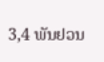3,4 ພັນຢວນ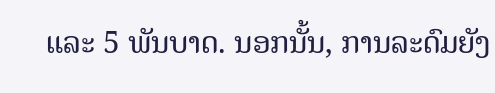ແລະ 5 ພັນບາດ. ນອກນັ້ນ, ການລະດົມຍັງ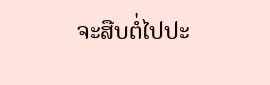ຈະສືບຕໍ່ໄປປະ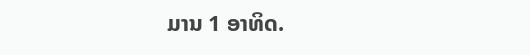ມານ 1 ອາທິດ.